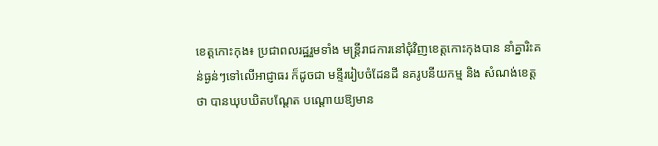ខេត្ដកោះកុង៖ ប្រជាពលរដ្ឋរួមទាំង មន្ដ្រីរាជការនៅជុំវិញខេត្ដកោះកុងបាន នាំគ្នារិះគន់ធ្ងន់ៗទៅលើអាជ្ញាធរ ក៏ដូចជា មន្ទីររៀបចំដែនដី នគរូបនីយកម្ម និង សំណង់ខេត្ដថា បានឃុបឃិតបណ្ដែត បណ្ដោយឱ្យមាន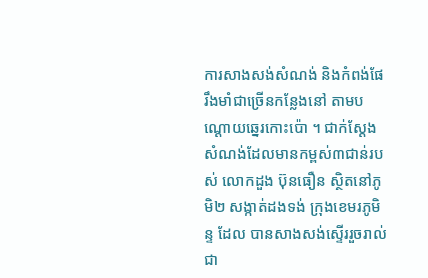ការសាងសង់សំណង់ និងកំពង់ផែរឹងមាំជាច្រើនកន្លែងនៅ តាមបណ្ដោយឆ្នេរកោះប៉ោ ។ ជាក់ស្ដែង សំណង់ដែលមានកម្ពស់៣ជាន់របស់ លោកដួង ប៊ុនធឿន ស្ថិតនៅភូមិ២ សង្កាត់ដងទង់ ក្រុងខេមរភូមិន្ទ ដែល បានសាងសង់ស្ទើររួចរាល់ជា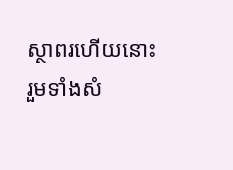ស្ថាពរហើយនោះ រួមទាំងសំ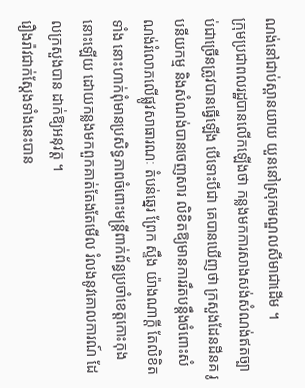ណង់នៅជាប់ស្ពានយាយ យួននៅស្រុកមណ្ឌលសីមាជាដើម ។
ក្រុមប្រជាពលរដ្ឋបានលើកឡើងថា កន្លងមកការសាងសង់សំណង់ឥតច្បាប់ជាច្រើនត្រូវបានធ្វើឡើង បើទោះបីជា គេបានឃើញថា ក្រសួងដែនដីនគ រូបនីយកម្ម និងសំណង់បានចេញសារ លិខិតឱ្យមានការរឹតបន្ដឹងចំពោះសំណង់រំលោភលើផ្លូវសាធារណៈ តំបន់ឆ្នេរ ព្រែក ស្ទឹង យ៉ាងណាក្ដី តែលិខិតទាំង នោះហាក់ពុំមានប្រសិទ្ធភាពចំពោះមន្ដ្រីពាក់ព័ន្ធប្រចាំខេត្ដកោះកុងនោះឡើយ ដោយកន្លងមកពួកគាត់តែងតែមើល រំលងនូវគោលការណ៍ ដែលក្រសួងបាន ដាក់ឱ្យអនុវត្ដ ។
រឿងរ៉ាវជាក់ស្ដែងទាំងនេះបាន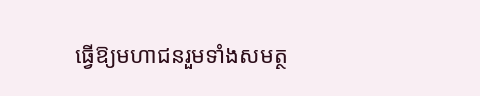ធ្វើឱ្យមហាជនរួមទាំងសមត្ថ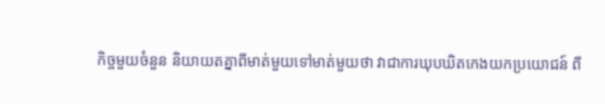កិច្ចមួយចំនួន និយាយតគ្នាពីមាត់មួយទៅមាត់មួយថា វាជាការឃុបឃិតកេងយកប្រយោជន៍ ពី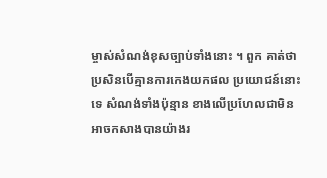ម្ចាស់សំណង់ខុសច្បាប់ទាំងនោះ ។ ពួក គាត់ថា ប្រសិនបើគ្មានការកេងយកផល ប្រយោជន៍នោះទេ សំណង់ទាំងប៉ុន្មាន ខាងលើប្រហែលជាមិនអាចកសាងបានយ៉ាងរ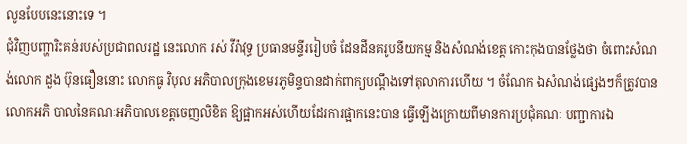លូនបែបនេះនោះទេ ។
ជុំវិញបញ្ហារិះគន់របស់ប្រជាពលរដ្ឋ នេះលោក រស់ វីរ៉ាវុទ្ធ ប្រធានមន្ទីររៀបចំ ដែនដីនគរូបនីយកម្ម និងសំណង់ខេត្ដ កោះកុងបានថ្លែងថា ចំពោះសំណង់លោក ដួង ប៊ុនធឿននោះ លោកធូ វិបុល អភិបាលក្រុងខេមរភូមិន្ទបានដាក់ពាក្យបណ្ដឹងទៅតុលាការហើយ ។ ចំណែក ឯសំណង់ផ្សេងៗក៏ត្រូវបានលោកអភិ បាលនៃគណៈអភិបាលខេត្ដចេញលិខិត ឱ្យផ្អាកអស់ហើយដែរការផ្អាកនេះបាន ធ្វើឡើងក្រោយពីមានការប្រជុំគណៈ បញ្ជាការឯ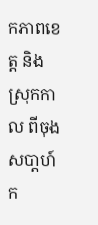កភាពខេត្ដ និងស្រុកកាល ពីចុងសបា្ដហ៍ក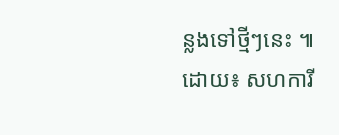ន្លងទៅថ្មីៗនេះ ៕
ដោយ៖ សហការី